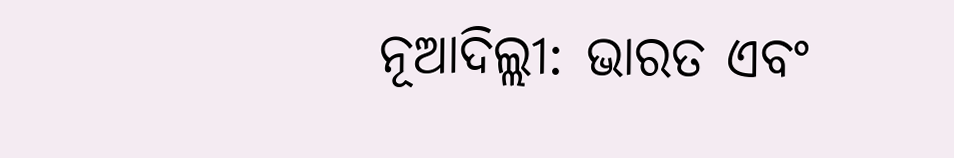ନୂଆଦିଲ୍ଲୀ: ଭାରତ ଏବଂ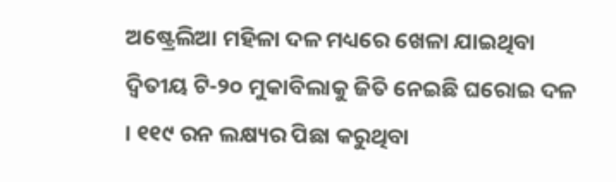ଅଷ୍ଟ୍ରେଲିଆ ମହିଳା ଦଳ ମଧ୍ୟରେ ଖେଳା ଯାଇଥିବା ଦ୍ୱିତୀୟ ଟି-୨୦ ମୁକାବିଲାକୁ ଜିତି ନେଇଛି ଘରୋଇ ଦଳ । ୧୧୯ ରନ ଲକ୍ଷ୍ୟର ପିଛା କରୁଥିବା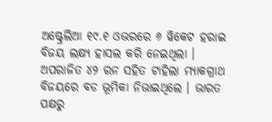ଅଷ୍ଟ୍ରେଲିଆ ୧୯.୧ ଓଭରରେ ୬ ୱିକେଟ ହରାଇ ବିଜୟ ଲକ୍ଷ୍ୟ ହାସଲ କରି ନେଇଥିଲା । ଅପରାଜିତ ୪୨ ରନ ସହିତ ଟାହିଲା ମ୍ୟାକଗ୍ରାଥ ବିଜୟରେ ବଡ ଭୂମିକା ନିଭାଇଥିଲେ । ଭାରତ ପକ୍ଷରୁ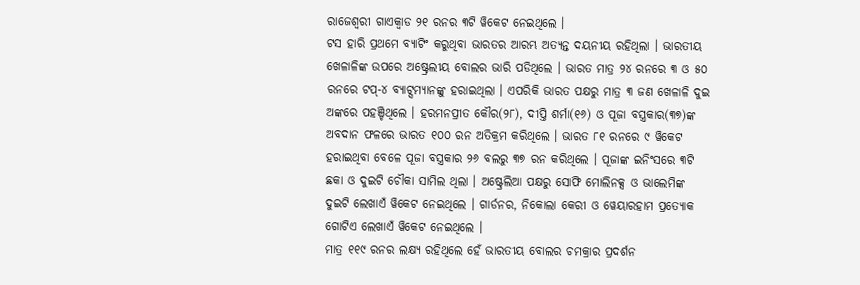ରାଜେଶ୍ୱରୀ ଗାଏକ୍ୱାଡ ୨୧ ରନର ୩ଟି ୱିକେଟ ନେଇଥିଲେ ।
ଟସ ହାରି ପ୍ରଥମେ ବ୍ୟାଟିଂ କରୁଥିବା ଭାରତର ଆରମ୍ଭ ଅତ୍ୟନ୍ତ ଦୟନୀୟ ରହିଥିଲା । ଭାରତୀୟ ଖେଳାଳିଙ୍କ ଉପରେ ଅଷ୍ଟ୍ରେଲୀୟ ବୋଲର ଭାରି ପଡିଥିଲେ । ଭାରତ ମାତ୍ର ୨୪ ରନରେ ୩ ଓ ୫୦ ରନରେ ଟପ୍-୪ ବ୍ୟାଟ୍ସମ୍ୟାନଙ୍କୁ ହରାଇଥିଲା । ଏପରିକି ଭାରତ ପକ୍ଷରୁ ମାତ୍ର ୩ ଜଣ ଖେଳାଳି ଦୁଇ ଅଙ୍କରେ ପହଞ୍ଚିଥିଲେ । ହରମନପ୍ରୀତ କୌର(୨୮), ଦୀପ୍ତି ଶର୍ମା(୧୬) ଓ ପୂଜା ବସ୍ତ୍ରକାର(୩୭)ଙ୍କ ଅବଦାନ ଫଳରେ ଭାରତ ୧୦୦ ରନ ଅତିକ୍ରମ କରିଥିଲେ । ଭାରତ ୮୧ ରନରେ ୯ ୱିକେଟ ହରାଇଥିବା ବେଳେ ପୂଜା ବସ୍ତ୍ରକାର ୨୬ ବଲରୁ ୩୭ ରନ କରିଥିଲେ । ପୂଜାଙ୍କ ଇନିଂସରେ ୩ଟି ଛକା ଓ ଦୁଇଟି ଚୌକା ସାମିଲ ଥିଲା । ଅଷ୍ଟ୍ରେଲିଆ ପକ୍ଷରୁ ସୋଫି ମୋଲିନକ୍ସ ଓ ଭାଲେମିଙ୍କ ଦୁଇଟି ଲେଖାଏଁ ୱିକେଟ ନେଇଥିଲେ । ଗାର୍ଡନର, ନିକୋଲା କେରୀ ଓ ୱେୟାରହାମ ପ୍ରତ୍ୟୋକ ଗୋଟିଏ ଲେଖାଏଁ ୱିକେଟ ନେଇଥିଲେ ।
ମାତ୍ର ୧୧୯ ରନର ଲକ୍ଷ୍ୟ ରହିଥିଲେ ହେଁ ଭାରତୀୟ ବୋଲର ଚମକ୍ରାର ପ୍ରଦର୍ଶନ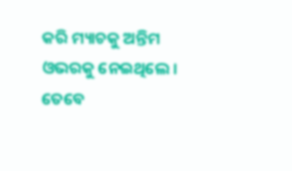କରି ମ୍ୟାଚକୁ ଅନ୍ତିମ ଓଭରକୁ ନେଇଥିଲେ । ତେବେ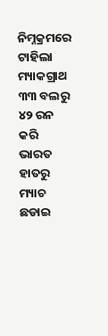ନିମ୍ନକ୍ରମରେ ଟାହିଲା ମ୍ୟାକଗ୍ରାଥ ୩୩ ବଲରୁ ୪୨ ରନ କରି ଭାରତ ହାତରୁ ମ୍ୟାଚ ଛଡାଇ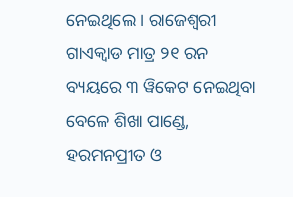ନେଇଥିଲେ । ରାଜେଶ୍ୱରୀ ଗାଏକ୍ୱାଡ ମାତ୍ର ୨୧ ରନ ବ୍ୟୟରେ ୩ ୱିକେଟ ନେଇଥିବା ବେଳେ ଶିଖା ପାଣ୍ଡେ, ହରମନପ୍ରୀତ ଓ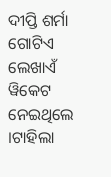ଦୀପ୍ତି ଶର୍ମା ଗୋଟିଏ ଲେଖାଏଁ ୱିକେଟ ନେଇଥିଲେ ।ଟାହିଲା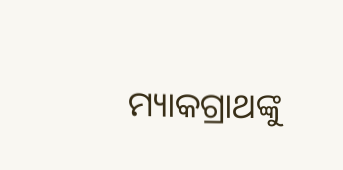ମ୍ୟାକଗ୍ରାଥଙ୍କୁ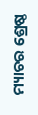ମ୍ୟାଚର ଶ୍ରେଷ୍ଠ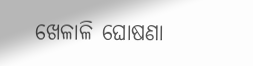ଖେଳାଳି ଘୋଷଣା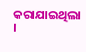କରାଯାଇଥିଲା ।